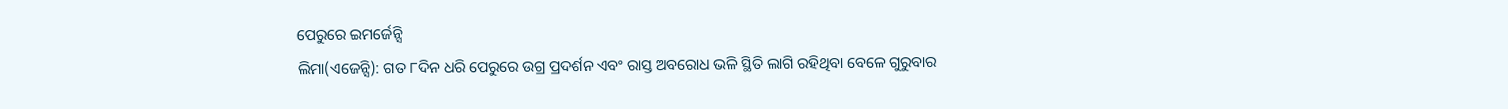ପେରୁରେ ଇମର୍ଜେନ୍ସି
ଲିମା(ଏଜେନ୍ସି): ଗତ ୮ଦିନ ଧରି ପେରୁରେ ଉଗ୍ର ପ୍ରଦର୍ଶନ ଏବଂ ରାସ୍ତ ଅବରୋଧ ଭଳି ସ୍ଥିତି ଲାଗି ରହିଥିବା ବେଳେ ଗୁରୁବାର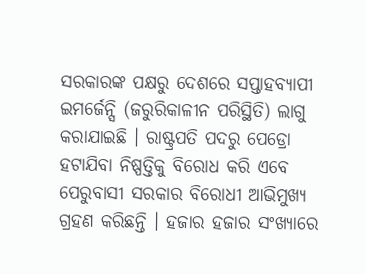ସରକାରଙ୍କ ପକ୍ଷରୁ ଦେଶରେ ସପ୍ତାହବ୍ୟାପୀ ଇମର୍ଜେନ୍ସି (ଜରୁରିକାଳୀନ ପରିସ୍ଥିତି) ଲାଗୁ କରାଯାଇଛି । ରାଷ୍ଟ୍ରପତି ପଦରୁ ପେଡ୍ରୋ ହଟାଯିବା ନିଷ୍ପତ୍ତିକୁ ବିରୋଧ କରି ଏବେ ପେରୁବାସୀ ସରକାର ବିରୋଧୀ ଆଭିମୁଖ୍ୟ ଗ୍ରହଣ କରିଛନ୍ତି । ହଜାର ହଜାର ସଂଖ୍ୟାରେ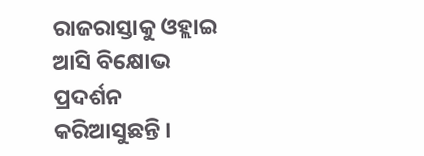ରାଜରାସ୍ତାକୁ ଓହ୍ଲାଇ ଆସି ବିକ୍ଷୋଭ ପ୍ରଦର୍ଶନ କରିଆସୁଛନ୍ତି ।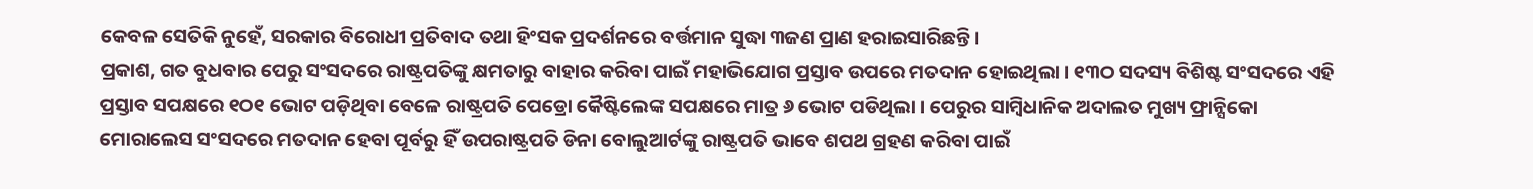କେବଳ ସେତିକି ନୁହେଁ, ସରକାର ବିରୋଧୀ ପ୍ରତିବାଦ ତଥା ହିଂସକ ପ୍ରଦର୍ଶନରେ ବର୍ତ୍ତମାନ ସୁଦ୍ଧା ୩ଜଣ ପ୍ରାଣ ହରାଇସାରିଛନ୍ତି ।
ପ୍ରକାଶ, ଗତ ବୁଧବାର ପେରୁ ସଂସଦରେ ରାଷ୍ଟ୍ରପତିଙ୍କୁ କ୍ଷମତାରୁ ବାହାର କରିବା ପାଇଁ ମହାଭିଯୋଗ ପ୍ରସ୍ତାବ ଉପରେ ମତଦାନ ହୋଇଥିଲା । ୧୩ଠ ସଦସ୍ୟ ବିଶିଷ୍ଟ ସଂସଦରେ ଏହି ପ୍ରସ୍ତାବ ସପକ୍ଷରେ ୧ଠ୧ ଭୋଟ ପଡ଼ିଥିବା ବେଳେ ରାଷ୍ଟ୍ରପତି ପେଡ୍ରୋ କୈଷ୍ଟିଲେଙ୍କ ସପକ୍ଷରେ ମାତ୍ର ୬ ଭୋଟ ପଡିଥିଲା । ପେରୁର ସାମ୍ବିଧାନିକ ଅଦାଲତ ମୁଖ୍ୟ ଫ୍ରାନ୍ସିକୋ ମୋରାଲେସ ସଂସଦରେ ମତଦାନ ହେବା ପୂର୍ବରୁ ହିଁ ଉପରାଷ୍ଟ୍ରପତି ଡିନା ବୋଲୁଆର୍ଟଙ୍କୁ ରାଷ୍ଟ୍ରପତି ଭାବେ ଶପଥ ଗ୍ରହଣ କରିବା ପାଇଁ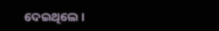ଦେଇଥିଲେ ।